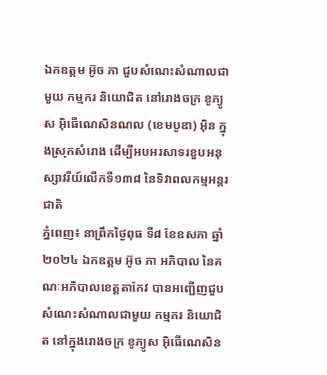ឯកឧត្តម អ៊ូច ភា ជួបសំណេះសំណាលជាមួយ កម្មករ និយោជិត នៅរោងចក្រ ខូភ្យូស អ៊ិធើណេសិនណល (ខេមបូឌា) អ៊ិន ក្នុងស្រុកសំរោង ដើម្បីអបអរសាទរខួបអនុស្សាវរីយ៍លើកទី១៣៨ នៃទិវាពលកម្មអន្តរជាតិ
ភ្នំពេញ៖ នាព្រឹកថ្ងៃពុធ ទី៨ ខែឧសភា ឆ្នាំ២០២៤ ឯកឧត្តម អ៊ូច ភា អភិបាល នៃគណៈអភិបាលខេត្តតាកែវ បានអញ្ជើញជួបសំណេះសំណាលជាមួយ កម្មករ និយោជិត នៅក្នុងរោងចក្រ ខូភ្យូស អ៊ិធើណេសិន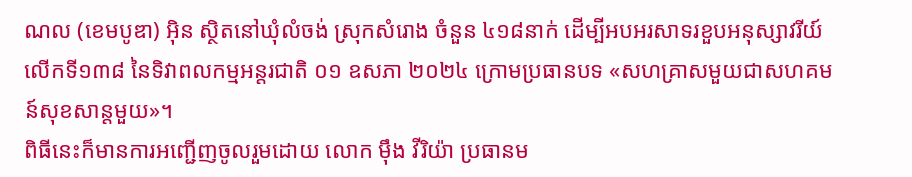ណល (ខេមបូឌា) អ៊ិន ស្ថិតនៅឃុំលំចង់ ស្រុកសំរោង ចំនួន ៤១៨នាក់ ដើម្បីអបអរសាទរខួបអនុស្សាវរីយ៍លើកទី១៣៨ នៃទិវាពលកម្មអន្តរជាតិ ០១ ឧសភា ២០២៤ ក្រោមប្រធានបទ «សហគ្រាសមួយជាសហគមន៍សុខសាន្តមួយ»។
ពិធីនេះក៏មានការអញ្ជើញចូលរួមដោយ លោក ម៉ឹង វីរិយ៉ា ប្រធានម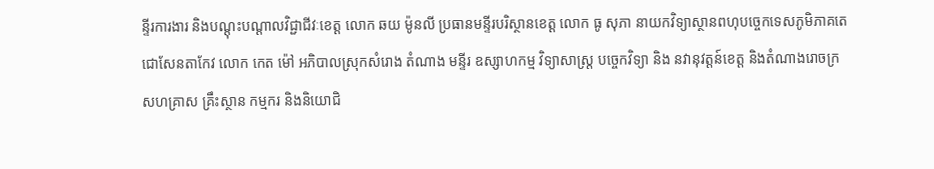ន្ទីរការងារ និងបណ្ដុះបណ្ដាលវិជ្ជាជីវៈខេត្ត លោក ឆយ ម៉ូនលី ប្រធានមន្ទីរបរិស្ថានខេត្ត លោក ធូ សុភា នាយកវិទ្យាស្ថានពហុបច្ចេកទេសភូមិភាគតេជោសែនតាកែវ លោក កេត ម៉ៅ អភិបាលស្រុកសំរោង តំណាង មន្ទីរ ឧស្សាហកម្ម វិទ្យាសាស្ត្រ បច្ចេកវិទ្យា និង នវានុវត្តន៍ខេត្ត និងតំណាងរោចក្រ សហគ្រាស គ្រឹះស្ថាន កម្មករ និងនិយោជិ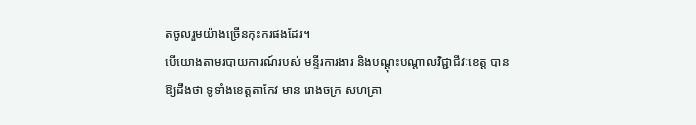តចូលរួមយ៉ាងច្រើនកុះករផងដែរ។
បើយោងតាមរបាយការណ៍របស់ មន្ទីរការងារ និងបណ្តុះបណ្តាលវិជ្ជាជីវៈខេត្ត បានឱ្យដឹងថា ទូទាំងខេត្តតាកែវ មាន រោងចក្រ សហគ្រា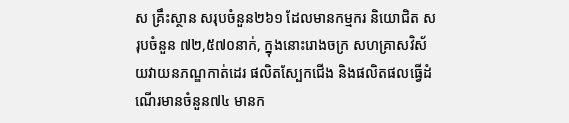ស គ្រឹះស្ថាន សរុបចំនួន២៦១ ដែលមានកម្មករ និយោជិត សរុបចំនួន ៧២,៥៧០នាក់, ក្នុងនោះរោងចក្រ សហគ្រាសវិស័យវាយនភណ្ឌកាត់ដេរ ផលិតស្បែកជើង និងផលិតផលធ្វើដំណើរមានចំនួន៧៤ មានក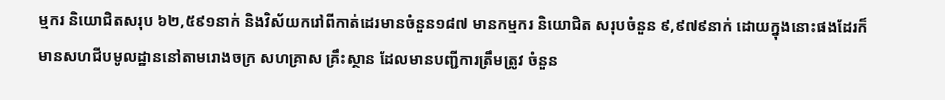ម្មករ និយោជិតសរុប ៦២,៥៩១នាក់ និងវិស័យករៅពីកាត់ដេរមានចំនួន១៨៧ មានកម្មករ និយោជិត សរុបចំនួន ៩,៩៧៩នាក់ ដោយក្នុងនោះផងដែរក៏មានសហជីបមូលដ្ឋាននៅតាមរោងចក្រ សហគ្រាស គ្រឹះស្ថាន ដែលមានបញ្ជីការត្រឹមត្រូវ ចំនួន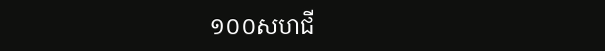១០០សហជី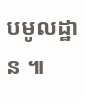បមូលដ្ឋាន ៕